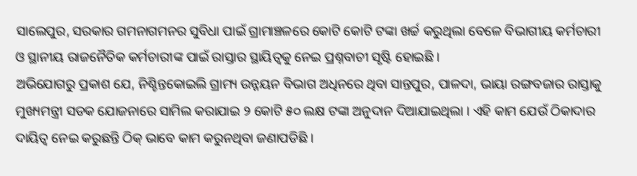ସାଲେପୁର, ସରକାର ଗମନାଗମନର ସୁବିଧା ପାଇଁ ଗ୍ରାମାଞ୍ଚଳରେ କୋଟି କୋଟି ଟଙ୍କା ଖର୍ଚ୍ଚ କରୁଥିଲା ବେଳେ ବିଭାଗୀୟ କର୍ମଚାରୀ ଓ ସ୍ଥାନୀୟ ରାଜନୈତିକ କର୍ମଚାରୀଙ୍କ ପାଇଁ ରାସ୍ତାର ସ୍ଥାୟିତ୍ଵକୁ ନେଇ ପ୍ରଶ୍ନବାଚୀ ସୃଷ୍ଟି ହୋଇଛି ।
ଅଭିଯୋଗରୁ ପ୍ରକାଶ ଯେ, ନିଶ୍ଚିନ୍ତକୋଇଲି ଗ୍ରାମ୍ୟ ଉନ୍ନୟନ ବିଭାଗ ଅଧିନରେ ଥିବା ସାନ୍ତପୁର, ପାଳଦା, ଭାୟା ରଙ୍ଗବଜାର ରାସ୍ତାକୁ ମୁଖ୍ୟମନ୍ତ୍ରୀ ସଡକ ଯୋଜନାରେ ସାମିଲ କରାଯାଇ ୨ କୋଟି ୫୦ ଲକ୍ଷ ଟଙ୍କା ଅନୁଦାନ ଦିଆଯାଇଥିଲା । ଏହି କାମ ଯେଉଁ ଠିକାଦାର ଦାୟିତ୍ଵ ନେଇ କରୁଛନ୍ତି ଠିକ୍ ଭାବେ କାମ କରୁନଥିବା ଜଣାପଡିଛି ।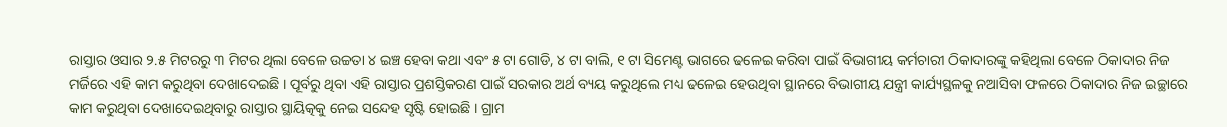ରାସ୍ତାର ଓସାର ୨.୫ ମିଟରରୁ ୩ ମିଟର ଥିଲା ବେଳେ ଉଚ୍ଚତା ୪ ଇଞ୍ଚ ହେବା କଥା ଏବଂ ୫ ଟା ଗୋଡି, ୪ ଟା ବାଲି, ୧ ଟା ସିମେଣ୍ଟ ଭାଗରେ ଢଳେଇ କରିବା ପାଇଁ ବିଭାଗୀୟ କର୍ମଚାରୀ ଠିକାଦାରଙ୍କୁ କହିଥିଲା ବେଳେ ଠିକାଦାର ନିଜ ମର୍ଜିରେ ଏହି କାମ କରୁଥିବା ଦେଖାଦେଇଛି । ପୂର୍ବରୁ ଥିବା ଏହି ରାସ୍ତାର ପ୍ରଶସ୍ତିକରଣ ପାଇଁ ସରକାର ଅର୍ଥ ବ୍ୟୟ କରୁଥିଲେ ମଧ୍ୟ ଢଳେଇ ହେଉଥିବା ସ୍ଥାନରେ ବିଭାଗୀୟ ଯନ୍ତ୍ରୀ କାର୍ଯ୍ୟସ୍ଥଳକୁ ନଆସିବା ଫଳରେ ଠିକାଦାର ନିଜ ଇଚ୍ଛାରେ କାମ କରୁଥିବା ଦେଖାଦେଇଥିବାରୁ ରାସ୍ତାର ସ୍ଥାୟିତ୍କକୁ ନେଇ ସନ୍ଦେହ ସୃଷ୍ଟି ହୋଇଛି । ଗ୍ରାମ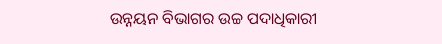ଉନ୍ନୟନ ବିଭାଗର ଉଚ୍ଚ ପଦାଧିକାରୀ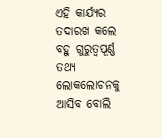ଏହି କାର୍ଯ୍ୟର ତଦାରଖ କଲେ ବହୁ ଗୁରୁତ୍ଵପୂର୍ଣ୍ଣ ତଥ୍ୟ ଲୋକଲୋଚନକୁ ଆସିବ ବୋଲି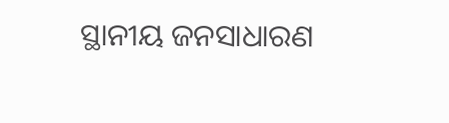ସ୍ଥାନୀୟ ଜନସାଧାରଣ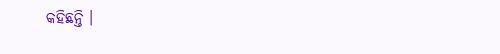କହିଛନ୍ତି ।